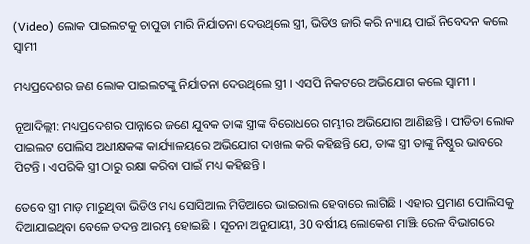(Video) ଲୋକ ପାଇଲଟକୁ ଚାପୁଡା ମାରି ନିର୍ଯାତନା ଦେଉଥିଲେ ସ୍ତ୍ରୀ, ଭିଡିଓ ଜାରି କରି ନ୍ୟାୟ ପାଇଁ ନିବେଦନ କଲେ ସ୍ବାମୀ

ମଧ୍ୟପ୍ରଦେଶର ଜଣ ଲୋକ ପାଇଲଟଙ୍କୁ ନିର୍ଯାତନା ଦେଉଥିଲେ ସ୍ତ୍ରୀ । ଏସପି ନିକଟରେ ଅଭିଯୋଗ କଲେ ସ୍ବାମୀ ।

ନୂଆଦିଲ୍ଲୀ: ମଧ୍ୟପ୍ରଦେଶର ପାନ୍ନାରେ ଜଣେ ଯୁବକ ତାଙ୍କ ସ୍ତ୍ରୀଙ୍କ ବିରୋଧରେ ଗମ୍ଭୀର ଅଭିଯୋଗ ଆଣିଛନ୍ତି । ପୀଡିତା ଲୋକ ପାଇଲଟ ପୋଲିସ ଅଧୀକ୍ଷକଙ୍କ କାର୍ଯ୍ୟାଳୟରେ ଅଭିଯୋଗ ଦାଖଲ କରି କହିଛନ୍ତି ଯେ, ତାଙ୍କ ସ୍ତ୍ରୀ ତାଙ୍କୁ ନିଷ୍ଠୁର ଭାବରେ ପିଟନ୍ତି । ଏପରିକି ସ୍ତ୍ରୀ ଠାରୁ ରକ୍ଷା କରିବା ପାଇଁ ମଧ୍ୟ କହିଛନ୍ତି ।

ତେବେ ସ୍ତ୍ରୀ ମାଡ଼ ମାରୁଥିବା ଭିଡିଓ ମଧ୍ୟ ସୋସିଆଲ ମିଡିଆରେ ଭାଇରାଲ ହେବାରେ ଲାଗିଛି । ଏହାର ପ୍ରମାଣ ପୋଲିସକୁ ଦିଆଯାଇଥିବା ବେଳେ ତଦନ୍ତ ଆରମ୍ଭ ହୋଇଛି । ସୂଚନା ଅନୁଯାୟୀ, 30 ବର୍ଷୀୟ ଲୋକେଶ ମାଞ୍ଝି ରେଳ ବିଭାଗରେ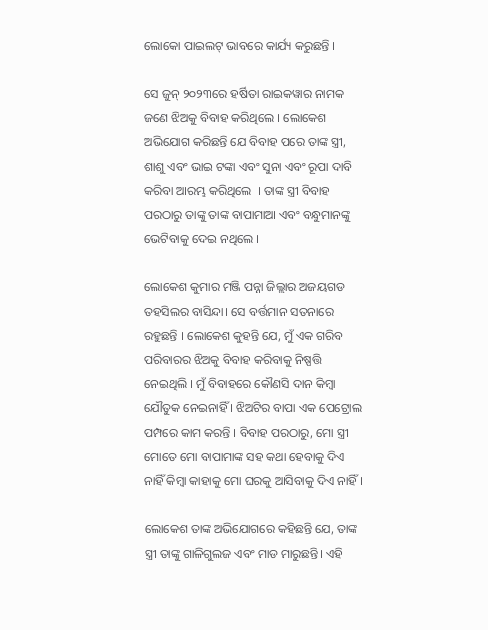ଲୋକୋ ପାଇଲଟ୍ ଭାବରେ କାର୍ଯ୍ୟ କରୁଛନ୍ତି ।

ସେ ଜୁନ୍ ୨୦୨୩ରେ ହର୍ଷିତା ରାଇକୱାର ନାମକ ଜଣେ ଝିଅକୁ ବିବାହ କରିଥିଲେ । ଲୋକେଶ ଅଭିଯୋଗ କରିଛନ୍ତି ଯେ ବିବାହ ପରେ ତାଙ୍କ ସ୍ତ୍ରୀ, ଶାଶୁ ଏବଂ ଭାଇ ଟଙ୍କା ଏବଂ ସୁନା ଏବଂ ରୂପା ଦାବି କରିବା ଆରମ୍ଭ କରିଥିଲେ  । ତାଙ୍କ ସ୍ତ୍ରୀ ବିବାହ ପରଠାରୁ ତାଙ୍କୁ ତାଙ୍କ ବାପାମାଆ ଏବଂ ବନ୍ଧୁମାନଙ୍କୁ ଭେଟିବାକୁ ଦେଇ ନଥିଲେ ।

ଲୋକେଶ କୁମାର ମଞ୍ଜି ପନ୍ନା ଜିଲ୍ଲାର ଅଜୟଗଡ ତହସିଲର ବାସିନ୍ଦା। ସେ ବର୍ତ୍ତମାନ ସତନାରେ ରହୁଛନ୍ତି । ଲୋକେଶ କୁହନ୍ତି ଯେ, ମୁଁ ଏକ ଗରିବ ପରିବାରର ଝିଅକୁ ବିବାହ କରିବାକୁ ନିଷ୍ପତ୍ତି ନେଇଥିଲି । ମୁଁ ବିବାହରେ କୌଣସି ଦାନ କିମ୍ବା ଯୌତୁକ ନେଇନାହିଁ । ଝିଅଟିର ବାପା ଏକ ପେଟ୍ରୋଲ ପମ୍ପରେ କାମ କରନ୍ତି । ବିବାହ ପରଠାରୁ, ମୋ ସ୍ତ୍ରୀ ମୋତେ ମୋ ବାପାମାଙ୍କ ସହ କଥା ହେବାକୁ ଦିଏ ନାହିଁ କିମ୍ବା କାହାକୁ ମୋ ଘରକୁ ଆସିବାକୁ ଦିଏ ନାହିଁ ।

ଲୋକେଶ ତାଙ୍କ ଅଭିଯୋଗରେ କହିଛନ୍ତି ଯେ, ତାଙ୍କ ସ୍ତ୍ରୀ ତାଙ୍କୁ ଗାଳିଗୁଲଜ ଏବଂ ମାଡ ମାରୁଛନ୍ତି। ଏହି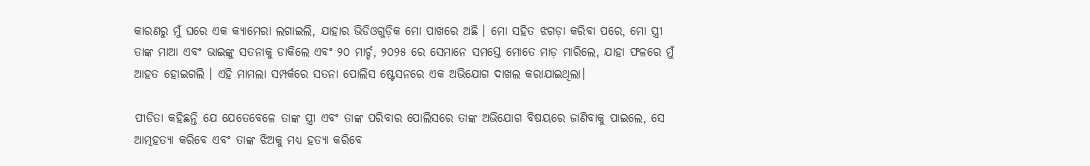କାରଣରୁ ମୁଁ ଘରେ ଏକ କ୍ୟାମେରା ଲଗାଇଲି, ଯାହାର ଭିଡିଓଗୁଡ଼ିକ ମୋ ପାଖରେ ଅଛି । ମୋ ସହିତ ଝଗଡ଼ା କରିବା ପରେ, ମୋ ସ୍ତ୍ରୀ ତାଙ୍କ ମାଆ ଏବଂ ଭାଇଙ୍କୁ ସତନାକୁ ଡାକିଲେ ଏବଂ ୨୦ ମାର୍ଚ୍ଚ, ୨୦୨୫ ରେ ସେମାନେ ସମସ୍ତେ ମୋତେ ମାଡ଼ ମାରିଲେ, ଯାହା ଫଳରେ ମୁଁ ଆହତ ହୋଇଗଲି । ଏହି ମାମଲା ସମ୍ପର୍କରେ ସତନା ପୋଲିସ ଷ୍ଟେସନରେ ଏକ ଅଭିଯୋଗ ଦାଖଲ କରାଯାଇଥିଲା।

ପୀଡିତା କହିଛନ୍ତି ଯେ ଯେତେବେଳେ ତାଙ୍କ ସ୍ତ୍ରୀ ଏବଂ ତାଙ୍କ ପରିବାର ପୋଲିସରେ ତାଙ୍କ ଅଭିଯୋଗ ବିଷୟରେ ଜାଣିବାକୁ ପାଇଲେ, ସେ ଆତ୍ମହତ୍ୟା କରିବେ ଏବଂ ତାଙ୍କ ଝିଅକୁ ମଧ୍ୟ ହତ୍ୟା କରିବେ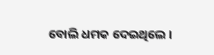ବୋଲି ଧମକ ଦେଇଥିଲେ ।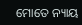ମୋତେ ନ୍ୟାୟ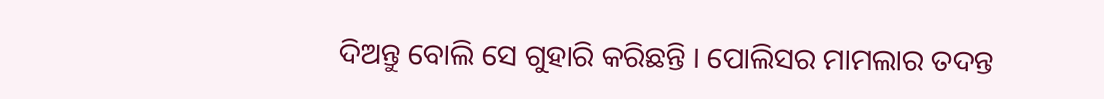ଦିଅନ୍ତୁ ବୋଲି ସେ ଗୁହାରି କରିଛନ୍ତି । ପୋଲିସର ମାମଲାର ତଦନ୍ତ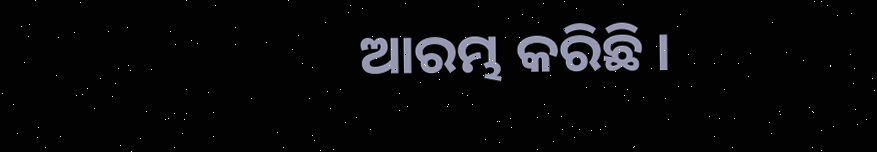ଆରମ୍ଭ କରିଛି ।